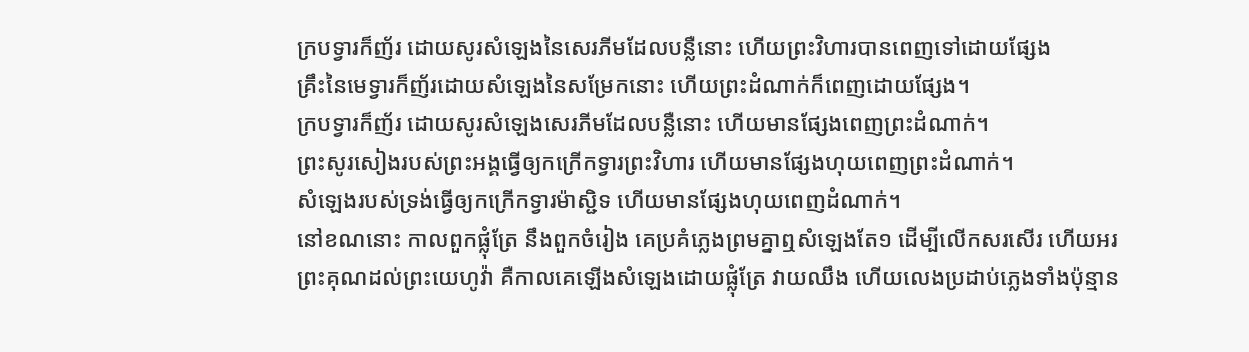ក្របទ្វារក៏ញ័រ ដោយសូរសំឡេងនៃសេរភីមដែលបន្លឺនោះ ហើយព្រះវិហារបានពេញទៅដោយផ្សែង
គ្រឹះនៃមេទ្វារក៏ញ័រដោយសំឡេងនៃសម្រែកនោះ ហើយព្រះដំណាក់ក៏ពេញដោយផ្សែង។
ក្របទ្វារក៏ញ័រ ដោយសូរសំឡេងសេរភីមដែលបន្លឺនោះ ហើយមានផ្សែងពេញព្រះដំណាក់។
ព្រះសូរសៀងរបស់ព្រះអង្គធ្វើឲ្យកក្រើកទ្វារព្រះវិហារ ហើយមានផ្សែងហុយពេញព្រះដំណាក់។
សំឡេងរបស់ទ្រង់ធ្វើឲ្យកក្រើកទ្វារម៉ាស្ជិទ ហើយមានផ្សែងហុយពេញដំណាក់។
នៅខណនោះ កាលពួកផ្លុំត្រែ នឹងពួកចំរៀង គេប្រគំភ្លេងព្រមគ្នាឮសំឡេងតែ១ ដើម្បីលើកសរសើរ ហើយអរព្រះគុណដល់ព្រះយេហូវ៉ា គឺកាលគេឡើងសំឡេងដោយផ្លុំត្រែ វាយឈឹង ហើយលេងប្រដាប់ភ្លេងទាំងប៉ុន្មាន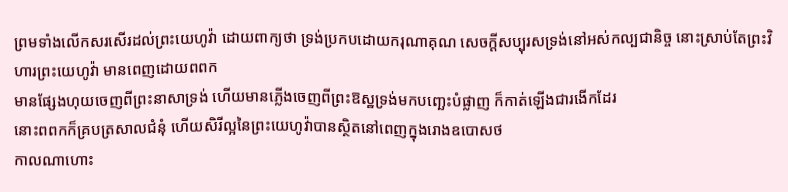ព្រមទាំងលើកសរសើរដល់ព្រះយេហូវ៉ា ដោយពាក្យថា ទ្រង់ប្រកបដោយករុណាគុណ សេចក្ដីសប្បុរសទ្រង់នៅអស់កល្បជានិច្ច នោះស្រាប់តែព្រះវិហារព្រះយេហូវ៉ា មានពេញដោយពពក
មានផ្សែងហុយចេញពីព្រះនាសាទ្រង់ ហើយមានភ្លើងចេញពីព្រះឱស្ឋទ្រង់មកបញ្ឆេះបំផ្លាញ ក៏កាត់ឡើងជារងើកដែរ
នោះពពកក៏គ្របត្រសាលជំនុំ ហើយសិរីល្អនៃព្រះយេហូវ៉ាបានស្ថិតនៅពេញក្នុងរោងឧបោសថ
កាលណាហោះ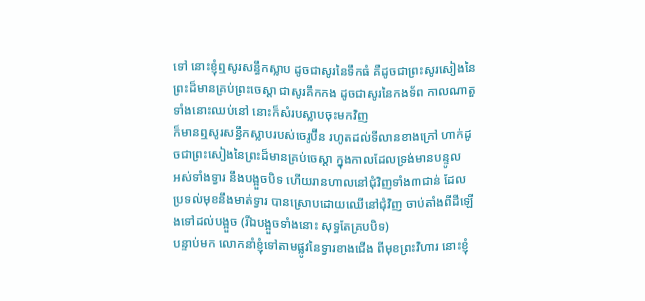ទៅ នោះខ្ញុំឮសូរសន្ធឹកស្លាប ដូចជាសូរនៃទឹកធំ គឺដូចជាព្រះសូរសៀងនៃព្រះដ៏មានគ្រប់ព្រះចេស្តា ជាសូរគឹកកង ដូចជាសូរនៃកងទ័ព កាលណាតួទាំងនោះឈប់នៅ នោះក៏សំរបស្លាបចុះមកវិញ
ក៏មានឮសូរសន្ធឹកស្លាបរបស់ចេរូប៊ីន រហូតដល់ទីលានខាងក្រៅ ហាក់ដូចជាព្រះសៀងនៃព្រះដ៏មានគ្រប់ចេស្តា ក្នុងកាលដែលទ្រង់មានបន្ទូល
អស់ទាំងទ្វារ នឹងបង្អួចបិទ ហើយរានហាលនៅជុំវិញទាំង៣ជាន់ ដែលប្រទល់មុខនឹងមាត់ទ្វារ បានស្រោបដោយឈើនៅជុំវិញ ចាប់តាំងពីដីឡើងទៅដល់បង្អួច (រីឯបង្អួចទាំងនោះ សុទ្ធតែគ្របបិទ)
បន្ទាប់មក លោកនាំខ្ញុំទៅតាមផ្លូវនៃទ្វារខាងជើង ពីមុខព្រះវិហារ នោះខ្ញុំ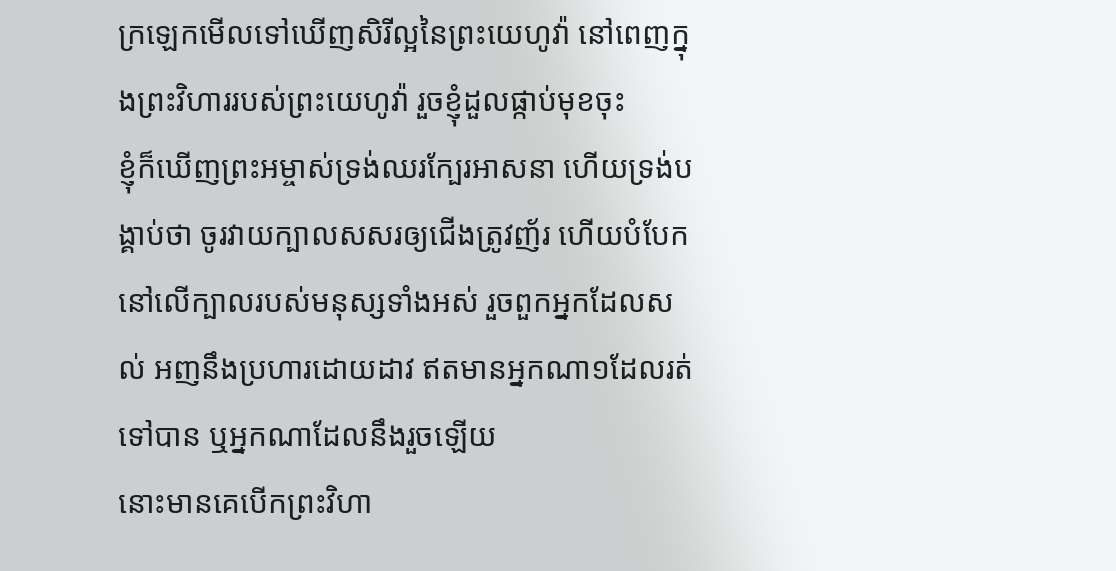ក្រឡេកមើលទៅឃើញសិរីល្អនៃព្រះយេហូវ៉ា នៅពេញក្នុងព្រះវិហាររបស់ព្រះយេហូវ៉ា រួចខ្ញុំដួលផ្កាប់មុខចុះ
ខ្ញុំក៏ឃើញព្រះអម្ចាស់ទ្រង់ឈរក្បែរអាសនា ហើយទ្រង់បង្គាប់ថា ចូរវាយក្បាលសសរឲ្យជើងត្រូវញ័រ ហើយបំបែកនៅលើក្បាលរបស់មនុស្សទាំងអស់ រួចពួកអ្នកដែលសល់ អញនឹងប្រហារដោយដាវ ឥតមានអ្នកណា១ដែលរត់ទៅបាន ឬអ្នកណាដែលនឹងរួចឡើយ
នោះមានគេបើកព្រះវិហា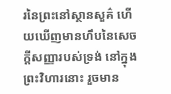រនៃព្រះនៅស្ថានសួគ៌ ហើយឃើញមានហឹបនៃសេចក្ដីសញ្ញារបស់ទ្រង់ នៅក្នុងព្រះវិហារនោះ រួចមាន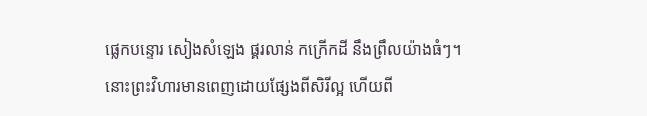ផ្លេកបន្ទោរ សៀងសំឡេង ផ្គរលាន់ កក្រើកដី នឹងព្រឹលយ៉ាងធំៗ។
នោះព្រះវិហារមានពេញដោយផ្សែងពីសិរីល្អ ហើយពី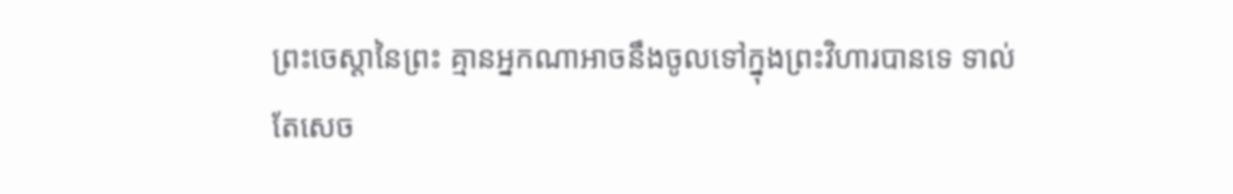ព្រះចេស្តានៃព្រះ គ្មានអ្នកណាអាចនឹងចូលទៅក្នុងព្រះវិហារបានទេ ទាល់តែសេច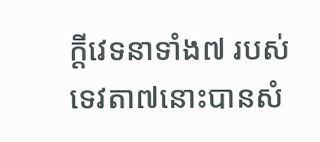ក្ដីវេទនាទាំង៧ របស់ទេវតា៧នោះបានសំ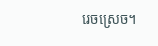រេចស្រេច។